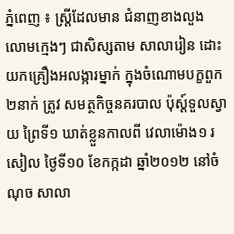ភ្នំពេញ ៖ ស្ដ្រីដែលមាន ជំនាញខាងលួង លោមក្មេងៗ ជាសិស្សតាម សាលារៀន ដោះ យកគ្រឿងអលង្ការម្នាក់ ក្នុងចំណោមបក្ខពួក២នាក់ ត្រូវ សមត្ថកិច្ចនគរបាល ប៉ុស្ដ៍ទួលស្វាយ ព្រៃទី១ ឃាត់ខ្លួនកាលពី វេលាម៉ោង១ រសៀល ថ្ងៃទី១០ ខែកក្កដា ឆ្នាំ២០១២ នៅចំណុច សាលា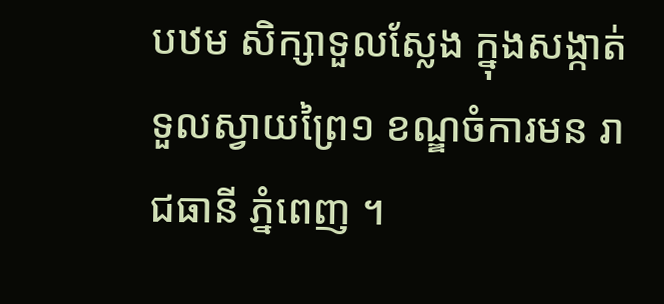បឋម សិក្សាទួលស្លែង ក្នុងសង្កាត់ ទួលស្វាយព្រៃ១ ខណ្ឌចំការមន រាជធានី ភ្នំពេញ ។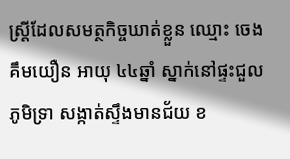ស្ដ្រីដែលសមត្ថកិច្ចឃាត់ខ្លួន ឈ្មោះ ចេង គឹមយឿន អាយុ ៤៤ឆ្នាំ ស្នាក់នៅផ្ទះជួល ភូមិទ្រា សង្កាត់ស្ទឹងមានជ័យ ខ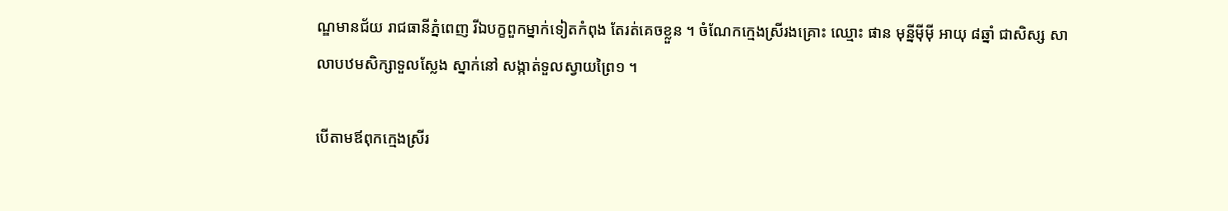ណ្ឌមានជ័យ រាជធានីភ្នំពេញ រីឯបក្ខពួកម្នាក់ទៀតកំពុង តែរត់គេចខ្លួន ។ ចំណែកក្មេងស្រីរងគ្រោះ ឈ្មោះ ផាន មុន្នីម៉ីម៉ី អាយុ ៨ឆ្នាំ ជាសិស្ស សាលាបឋមសិក្សាទួលស្លែង ស្នាក់នៅ សង្កាត់ទួលស្វាយព្រៃ១ ។

បើតាមឪពុកក្មេងស្រីរ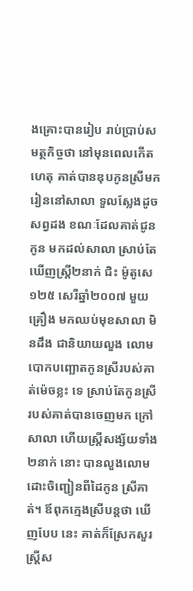ងគ្រោះបានរៀប រាប់ប្រាប់សមត្ថកិច្ចថា នៅមុនពេលកើត ហេតុ គាត់បានឌុបកូនស្រីមករៀននៅសាលា ទួលស្លែងដូចសព្វដង ខណៈដែលគាត់ជូនកូន មកដល់សាលា ស្រាប់តែឃើញស្ដ្រី២នាក់ ជិះ ម៉ូតូសេ ១២៥ សេរីឆ្នាំ២០០៧ មួយគ្រឿង មកឈប់មុខសាលា មិនដឹង ជានិយាយលួង លោមបោកបញ្ឆោតកូនស្រីរបស់គាត់ម៉េចខ្លះ ទេ ស្រាប់តែកូនស្រីរបស់គាត់បានចេញមក ក្រៅសាលា ហើយស្ដ្រីសង្ស័យទាំង២នាក់ នោះ បានលួងលោមដោះចិញ្ជៀនពីដៃកូន ស្រីគាត់។ ឪពុកក្មេងស្រីបន្ដថា ឃើញបែប នេះ គាត់ក៏ស្រែកសួរ ស្ដ្រីស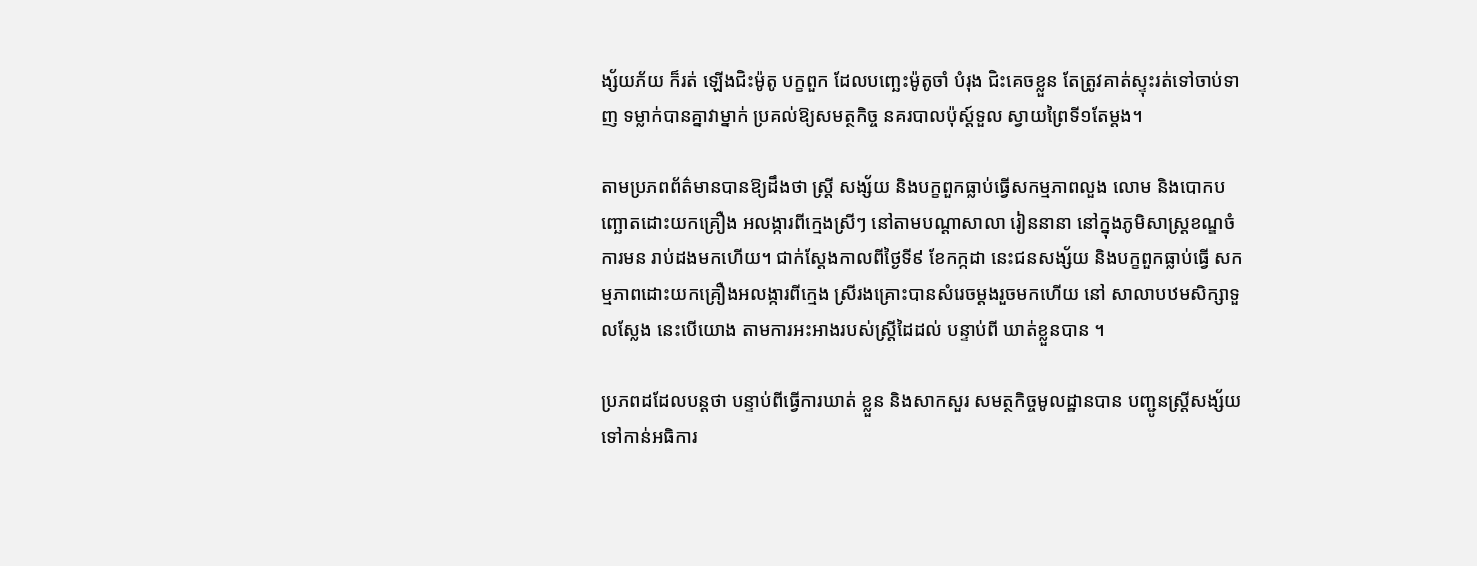ង្ស័យភ័យ ក៏រត់ ឡើងជិះម៉ូតូ បក្ខពួក ដែលបញ្ឆេះម៉ូតូចាំ បំរុង ជិះគេចខ្លួន តែត្រូវគាត់ស្ទុះរត់ទៅចាប់ទាញ ទម្លាក់បានគ្នាវាម្នាក់ ប្រគល់ឱ្យសមត្ថកិច្ច នគរបាលប៉ុស្ដ៍ទួល ស្វាយព្រៃទី១តែម្ដង។

តាមប្រភពព័ត៌មានបានឱ្យដឹងថា ស្ដ្រី សង្ស័យ និងបក្ខពួកធ្លាប់ធ្វើសកម្មភាពលួង លោម និងបោកបញ្ឆោតដោះយកគ្រឿង អលង្ការពីក្មេងស្រីៗ នៅតាមបណ្ដាសាលា រៀននានា នៅក្នុងភូមិសាស្ដ្រខណ្ឌចំការមន រាប់ដងមកហើយ។ ជាក់ស្ដែងកាលពីថ្ងៃទី៩ ខែកក្កដា នេះជនសង្ស័យ និងបក្ខពួកធ្លាប់ធ្វើ សកម្មភាពដោះយកគ្រឿងអលង្ការពីក្មេង ស្រីរងគ្រោះបានសំរេចម្ដងរួចមកហើយ នៅ សាលាបឋមសិក្សាទួលស្លែង នេះបើយោង តាមការអះអាងរបស់ស្ដ្រីដៃដល់ បន្ទាប់ពី ឃាត់ខ្លួនបាន ។

ប្រភពដដែលបន្ដថា បន្ទាប់ពីធ្វើការឃាត់ ខ្លួន និងសាកសួរ សមត្ថកិច្ចមូលដ្ឋានបាន បញ្ជូនស្ដ្រីសង្ស័យ ទៅកាន់អធិការ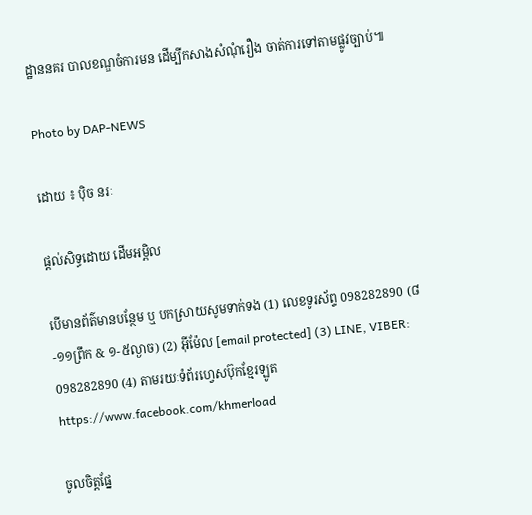ដ្ឋាននគរ បាលខណ្ឌចំការមន ដើម្បីកសាងសំណុំរឿង ចាត់ការទៅតាមផ្លូវច្បាប់៕

Photo by DAP-NEWS

ដោយ ៖ ប៉ិច នរៈ

ផ្តល់សិទ្ធដោយ ដើមអម្ពិល

បើមានព័ត៌មានបន្ថែម ឬ បកស្រាយសូមទាក់ទង (1) លេខទូរស័ព្ទ 098282890 (៨-១១ព្រឹក & ១-៥ល្ងាច) (2) អ៊ីម៉ែល [email protected] (3) LINE, VIBER: 098282890 (4) តាមរយៈទំព័រហ្វេសប៊ុកខ្មែរឡូត https://www.facebook.com/khmerload

ចូលចិត្តផ្នែ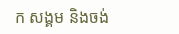ក សង្គម និងចង់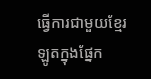ធ្វើការជាមួយខ្មែរឡូតក្នុងផ្នែក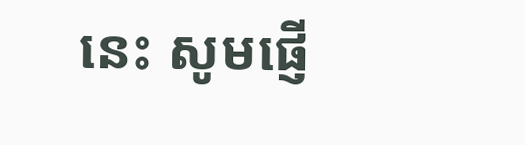នេះ សូមផ្ញើ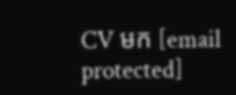CV មក [email protected]